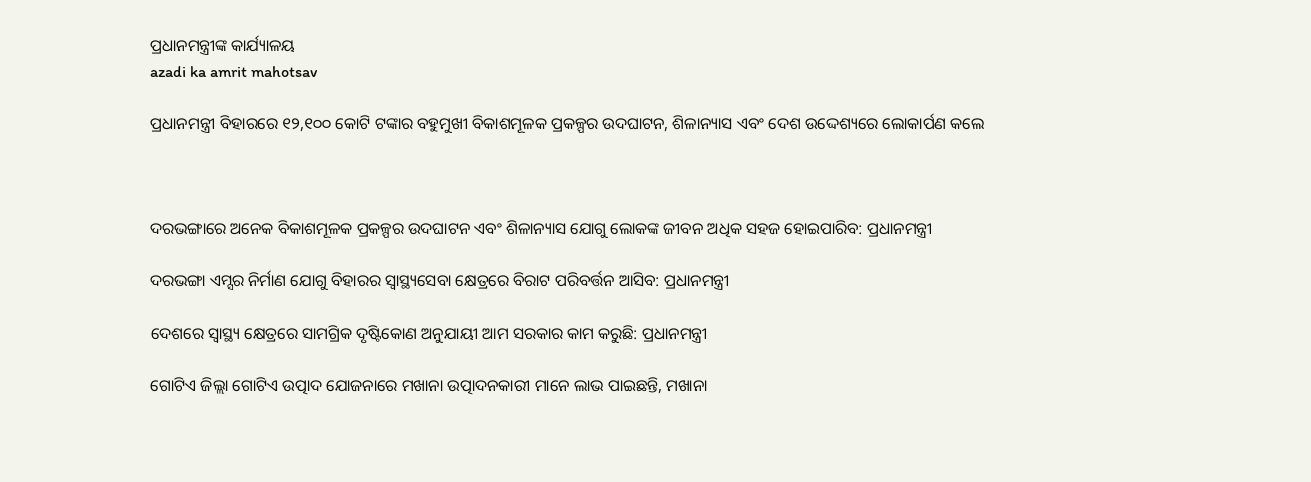ପ୍ରଧାନମନ୍ତ୍ରୀଙ୍କ କାର୍ଯ୍ୟାଳୟ
azadi ka amrit mahotsav

ପ୍ରଧାନମନ୍ତ୍ରୀ ବିହାରରେ ୧୨,୧୦୦ କୋଟି ଟଙ୍କାର ବହୁମୁଖୀ ବିକାଶମୂଳକ ପ୍ରକଳ୍ପର ଉଦଘାଟନ, ଶିଳାନ୍ୟାସ ଏବଂ ଦେଶ ଉଦ୍ଦେଶ୍ୟରେ ଲୋକାର୍ପଣ କଲେ



ଦରଭଙ୍ଗାରେ ଅନେକ ବିକାଶମୂଳକ ପ୍ରକଳ୍ପର ଉଦଘାଟନ ଏବଂ ଶିଳାନ୍ୟାସ ଯୋଗୁ ଲୋକଙ୍କ ଜୀବନ ଅଧିକ ସହଜ ହୋଇପାରିବ: ପ୍ରଧାନମନ୍ତ୍ରୀ

ଦରଭଙ୍ଗା ଏମ୍ସର ନିର୍ମାଣ ଯୋଗୁ ବିହାରର ସ୍ୱାସ୍ଥ୍ୟସେବା କ୍ଷେତ୍ରରେ ବିରାଟ ପରିବର୍ତ୍ତନ ଆସିବ: ପ୍ରଧାନମନ୍ତ୍ରୀ

ଦେଶରେ ସ୍ୱାସ୍ଥ୍ୟ କ୍ଷେତ୍ରରେ ସାମଗ୍ରିକ ଦୃଷ୍ଟିକୋଣ ଅନୁଯାୟୀ ଆମ ସରକାର କାମ କରୁଛି: ପ୍ରଧାନମନ୍ତ୍ରୀ

ଗୋଟିଏ ଜିଲ୍ଲା ଗୋଟିଏ ଉତ୍ପାଦ ଯୋଜନାରେ ମଖାନା ଉତ୍ପାଦନକାରୀ ମାନେ ଲାଭ ପାଇଛନ୍ତି, ମଖାନା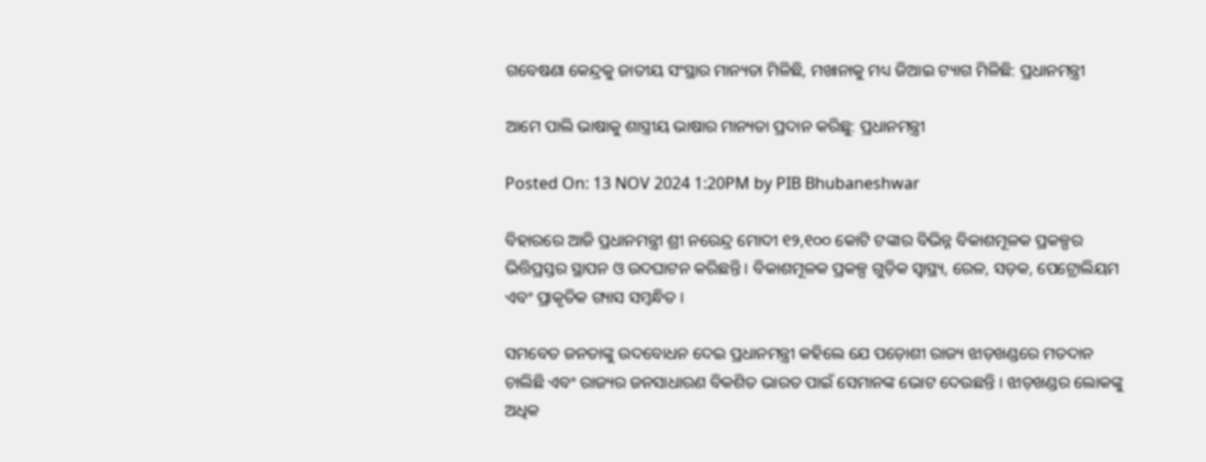ଗବେଷଣା କେନ୍ଦ୍ରକୁ ଜାତୀୟ ସଂସ୍ଥାର ମାନ୍ୟତା ମିଳିଛି, ମଖାନାକୁ ମଧ୍ୟ ଜିଆଇ ଟ୍ୟାଗ ମିଳିଛି: ପ୍ରଧାନମନ୍ତ୍ରୀ

ଆମେ ପାଲି ଭାଷାକୁ ଶାସ୍ତ୍ରୀୟ ଭାଷାର ମାନ୍ୟତା ପ୍ରଦାନ କରିଛୁ: ପ୍ରଧାନମନ୍ତ୍ରୀ

Posted On: 13 NOV 2024 1:20PM by PIB Bhubaneshwar

ବିହାରରେ ଆଜି ପ୍ରଧାନମନ୍ତ୍ରୀ ଶ୍ରୀ ନରେନ୍ଦ୍ର ମୋଦୀ ୧୨,୧୦୦ କୋଟି ଟଙ୍କାର ବିଭିନ୍ନ ବିକାଶମୂଳକ ପ୍ରକଳ୍ପର ଭିତ୍ତିପ୍ରସ୍ତର ସ୍ଥାପନ ଓ ଉଦଘାଟନ କରିଛନ୍ତି । ବିକାଶମୂଳକ ପ୍ରକଳ୍ପ ଗୁଡ଼ିକ ସ୍ୱାସ୍ଥ୍ୟ, ରେଳ, ସଡ଼କ, ପେଟ୍ରୋଲିୟମ ଏବଂ ପ୍ରାକୃତିକ ଗ୍ୟାସ ସମ୍ବନ୍ଧିତ ।

ସମବେତ ଜନତାଙ୍କୁ ଉଦବୋଧନ ଦେଇ ପ୍ରଧାନମନ୍ତ୍ରୀ କହିଲେ ଯେ ପଡ଼ୋଶୀ ରାଜ୍ୟ ଝାଡ଼ଖଣ୍ଡରେ ମତଦାନ ଚାଲିଛି ଏବଂ ରାଜ୍ୟର ଜନସାଧାରଣ ବିକଶିତ ଭାରତ ପାଇଁ ସେମାନଙ୍କ ଭୋଟ ଦେଉଛନ୍ତି । ଝାଡ଼ଖଣ୍ଡର ଲୋକଙ୍କୁ ଅଧିକ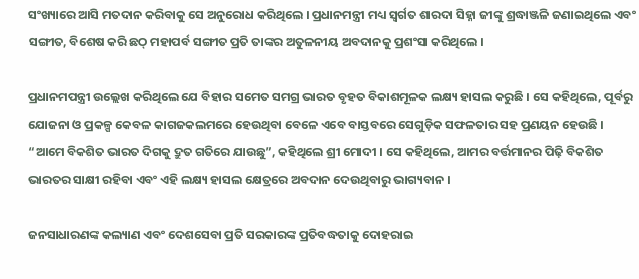ସଂଖ୍ୟାରେ ଆସି ମତଦାନ କରିବାକୁ ସେ ଅନୁରୋଧ କରିଥିଲେ । ପ୍ରଧାନମନ୍ତ୍ରୀ ମଧ୍ୟ ସ୍ୱର୍ଗତ ଶାରଦା ସିହ୍ନା ଜୀଙ୍କୁ ଶ୍ରଦ୍ଧାଞ୍ଜଳି ଜଣାଇଥିଲେ ଏବଂ ସଙ୍ଗୀତ, ବିଶେଷ କରି ଛଠ୍ ମହାପର୍ବ ସଙ୍ଗୀତ ପ୍ରତି ତାଙ୍କର ଅତୁଳନୀୟ ଅବଦାନକୁ ପ୍ରଶଂସା କରିଥିଲେ ।

ପ୍ରଧାନମପନ୍ତ୍ରୀ ଉଲ୍ଲେଖ କରିଥିଲେ ଯେ ବିହାର ସମେତ ସମଗ୍ର ଭାରତ ବୃହତ ବିକାଶମୂଳକ ଲକ୍ଷ୍ୟ ହାସଲ କରୁଛି । ସେ କହିଥିଲେ, ପୂର୍ବରୁ ଯୋଜନା ଓ ପ୍ରକଳ୍ପ କେବଳ କାଗଜକଲମରେ ହେଉଥିବା ବେଳେ ଏବେ ବାସ୍ତବରେ ସେଗୁଡ଼ିକ ସଫଳତାର ସହ ପ୍ରଣୟନ ହେଉଛି । “ଆମେ ବିକଶିତ ଭାରତ ଦିଗକୁ ଦ୍ରୁତ ଗତିରେ ଯାଉଛୁ”, କହିଥିଲେ ଶ୍ରୀ ମୋଦୀ । ସେ କହିଥିଲେ, ଆମର ବର୍ତ୍ତମାନର ପିଢ଼ି ବିକଶିତ ଭାରତର ସାକ୍ଷୀ ରହିବା ଏବଂ ଏହି ଲକ୍ଷ୍ୟ ହାସଲ କ୍ଷେତ୍ରରେ ଅବଦାନ ଦେଉଥିବାରୁ ଭାଗ୍ୟବାନ ।

ଜନସାଧାରଣଙ୍କ କଲ୍ୟାଣ ଏବଂ ଦେଶସେବା ପ୍ରତି ସରକାରଙ୍କ ପ୍ରତିବଦ୍ଧତାକୁ ଦୋହରାଇ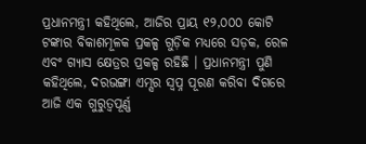ପ୍ରଧାନମନ୍ତ୍ରୀ କହିଥିଲେ, ଆଜିର ପ୍ରାୟ ୧୨,୦୦୦ କୋଟି ଟଙ୍କାର ବିକାଶମୂଳକ ପ୍ରକଳ୍ପ ଗୁଡ଼ିକ ମଧ୍ୟରେ ସଡ଼କ, ରେଳ ଏବଂ ଗ୍ୟାସ କ୍ଷେତ୍ରର ପ୍ରକଳ୍ପ ରହିଛି । ପ୍ରଧାନମନ୍ତ୍ରୀ ପୁଣି କହିଥିଲେ, ଦରଭଙ୍ଗା ଏମ୍ସର ସ୍ୱପ୍ନ ପୂରଣ କରିବା ଦିଗରେ ଆଜି ଏକ ଗୁରୁତ୍ୱପୂର୍ଣ୍ଣ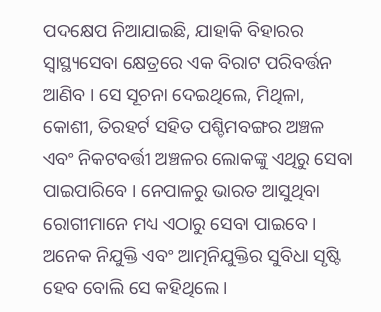ପଦକ୍ଷେପ ନିଆଯାଇଛି, ଯାହାକି ବିହାରର ସ୍ୱାସ୍ଥ୍ୟସେବା କ୍ଷେତ୍ରରେ ଏକ ବିରାଟ ପରିବର୍ତ୍ତନ ଆଣିବ । ସେ ସୂଚନା ଦେଇଥିଲେ, ମିଥିଳା, କୋଶୀ, ତିରହର୍ଟ ସହିତ ପଶ୍ଚିମବଙ୍ଗର ଅଞ୍ଚଳ ଏବଂ ନିକଟବର୍ତ୍ତୀ ଅଞ୍ଚଳର ଲୋକଙ୍କୁ ଏଥିରୁ ସେବା ପାଇପାରିବେ । ନେପାଳରୁ ଭାରତ ଆସୁଥିବା ରୋଗୀମାନେ ମଧ୍ୟ ଏଠାରୁ ସେବା ପାଇବେ । ଅନେକ ନିଯୁକ୍ତି ଏବଂ ଆତ୍ମନିଯୁକ୍ତିର ସୁବିଧା ସୃଷ୍ଟି ହେବ ବୋଲି ସେ କହିଥିଲେ ।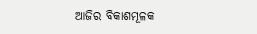ଆଜିର ବିକାଶମୂଳକ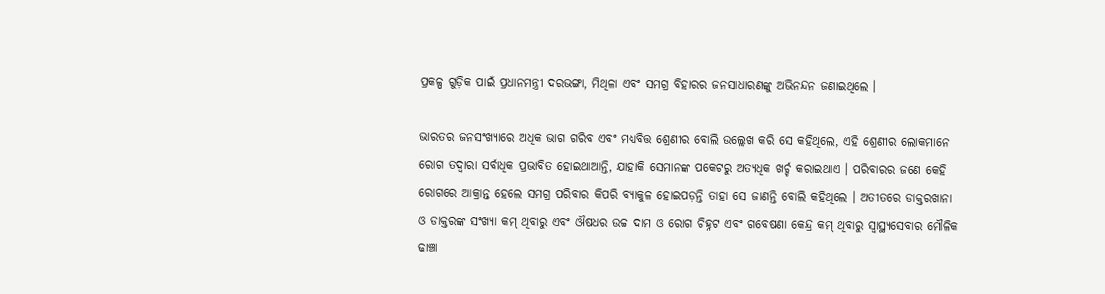ପ୍ରକଳ୍ପ ଗୁଡ଼ିକ ପାଇଁ ପ୍ରଧାନମନ୍ତ୍ରୀ ଦରଭଙ୍ଗା, ମିଥିଳା ଏବଂ ସମଗ୍ର ବିହାରର ଜନସାଧାରଣଙ୍କୁ ଅଭିନନ୍ଦନ ଜଣାଇଥିଲେ ।

ଭାରତର ଜନସଂଖ୍ୟାରେ ଅଧିକ ଭାଗ ଗରିବ ଏବଂ ମଧ୍ୟବିତ୍ତ ଶ୍ରେଣୀର ବୋଲି ଉଲ୍ଲେଖ କରି ସେ କହିଥିଲେ, ଏହି ଶ୍ରେଣୀର ଲୋକମାନେ ରୋଗ ତଦ୍ୱାରା ସର୍ବାଧିକ ପ୍ରଭାବିତ ହୋଇଥାଆନ୍ତି, ଯାହାକି ସେମାନଙ୍କ ପକେଟରୁ ଅତ୍ୟଧିକ ଖର୍ଚ୍ଚ କରାଇଥାଏ । ପରିବାରର ଜଣେ କେହି ରୋଗରେ ଆକ୍ରାନ୍ତ ହେଲେ ସମଗ୍ର ପରିବାର କିପରି ବ୍ୟାକୁଳ ହୋଇପଡ଼ନ୍ତି ତାହା ସେ ଜାଣନ୍ତି ବୋଲି କହିଥିଲେ । ଅତୀତରେ ଡାକ୍ତରଖାନା ଓ ଡାକ୍ତରଙ୍କ ସଂଖ୍ୟା କମ୍ ଥିବାରୁ ଏବଂ ଔଷଧର ଉଚ୍ଚ ଦାମ ଓ ରୋଗ ଚିହ୍ନଟ ଏବଂ ଗବେଷଣା କେନ୍ଦ୍ର କମ୍ ଥିବାରୁ ସ୍ୱାସ୍ଥ୍ୟସେବାର ମୌଳିକ ଢାଞ୍ଚା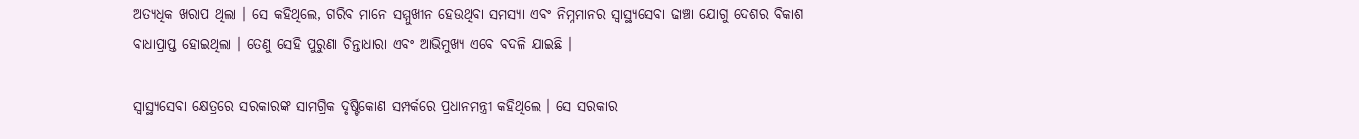ଅତ୍ୟଧିକ ଖରାପ ଥିଲା । ସେ କହିଥିଲେ, ଗରିବ ମାନେ ସମ୍ମୁଖୀନ ହେଉଥିବା ସମସ୍ୟା ଏବଂ ନିମ୍ନମାନର ସ୍ୱାସ୍ଥ୍ୟସେବା ଢାଞ୍ଚା ଯୋଗୁ ଦେଶର ବିକାଶ ବାଧାପ୍ରାପ୍ତ ହୋଇଥିଲା । ତେଣୁ ସେହି ପୁରୁଣା ଚିନ୍ତାଧାରା ଏବଂ ଆଭିମୁଖ୍ୟ ଏବେ ବଦଳି ଯାଇଛି ।

ସ୍ୱାସ୍ଥ୍ୟସେବା କ୍ଷେତ୍ରରେ ସରକାରଙ୍କ ସାମଗ୍ରିକ ଦୃଷ୍ଟିକୋଣ ସମ୍ପର୍କରେ ପ୍ରଧାନମନ୍ତ୍ରୀ କହିଥିଲେ । ସେ ସରକାର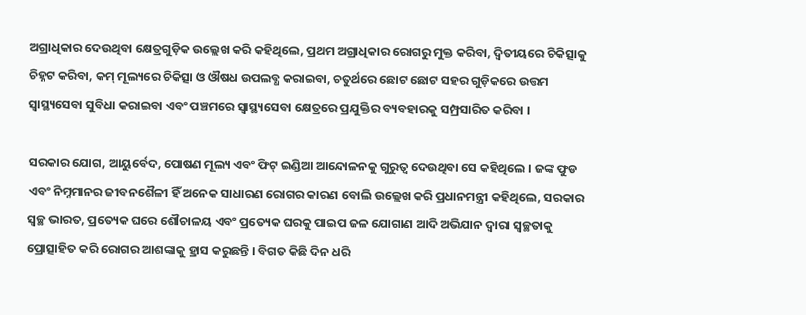ଅଗ୍ରାଧିକାର ଦେଉଥିବା କ୍ଷେତ୍ରଗୁଡ଼ିକ ଉଲ୍ଲେଖ କରି କହିଥିଲେ, ପ୍ରଥମ ଅଗ୍ରାଧିକାର ରୋଗରୁ ମୁକ୍ତ କରିବା, ଦ୍ୱିତୀୟରେ ଚିକିତ୍ସାକୁ ଚିହ୍ନଟ କରିବା, କମ୍ ମୂଲ୍ୟରେ ଚିକିତ୍ସା ଓ ଔଷଧ ଉପଲବ୍ଧ କରାଇବା, ଚତୁର୍ଥରେ ଛୋଟ ଛୋଟ ସହର ଗୁଡ଼ିକରେ ଉତ୍ତମ ସ୍ୱାସ୍ଥ୍ୟସେବା ସୁବିଧା କରାଇବା ଏବଂ ପଞ୍ଚମରେ ସ୍ୱାସ୍ଥ୍ୟସେବା କ୍ଷେତ୍ରରେ ପ୍ରଯୁକ୍ତିର ବ୍ୟବହାରକୁ ସମ୍ପ୍ରସାରିତ କରିବା ।

ସରକାର ଯୋଗ, ଆୟୁର୍ବେଦ, ପୋଷଣ ମୂଲ୍ୟ ଏବଂ ଫିଟ୍ ଇଣ୍ଡିଆ ଆନ୍ଦୋଳନକୁ ଗୁରୁତ୍ୱ ଦେଉଥିବା ସେ କହିଥିଲେ । ଜଙ୍କ ଫୁଡ ଏବଂ ନିମ୍ନମାନର ଜୀବନଶୈଳୀ ହିଁ ଅନେକ ସାଧାରଣ ରୋଗର କାରଣ ବୋଲି ଉଲ୍ଲେଖ କରି ପ୍ରଧାନମନ୍ତ୍ରୀ କହିଥିଲେ, ସରକାର ସ୍ୱଚ୍ଛ ଭାରତ, ପ୍ରତ୍ୟେକ ଘରେ ଶୌଚାଳୟ ଏବଂ ପ୍ରତ୍ୟେକ ଘରକୁ ପାଇପ ଜଳ ଯୋଗାଣ ଆଦି ଅଭିଯାନ ଦ୍ୱାରା ସ୍ୱଚ୍ଛତାକୁ ପ୍ରୋତ୍ସାହିତ କରି ରୋଗର ଆଶଙ୍କାକୁ ହ୍ରାସ କରୁଛନ୍ତି । ବିଗତ କିଛି ଦିନ ଧରି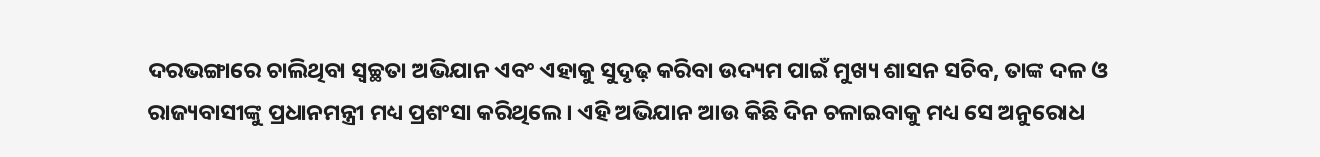ଦରଭଙ୍ଗାରେ ଚାଲିଥିବା ସ୍ୱଚ୍ଛତା ଅଭିଯାନ ଏବଂ ଏହାକୁ ସୁଦୃଢ଼ କରିବା ଉଦ୍ୟମ ପାଇଁ ମୁଖ୍ୟ ଶାସନ ସଚିବ, ତାଙ୍କ ଦଳ ଓ ରାଜ୍ୟବାସୀଙ୍କୁ ପ୍ରଧାନମନ୍ତ୍ରୀ ମଧ୍ୟ ପ୍ରଶଂସା କରିଥିଲେ । ଏହି ଅଭିଯାନ ଆଉ କିଛି ଦିନ ଚଳାଇବାକୁ ମଧ୍ୟ ସେ ଅନୁରୋଧ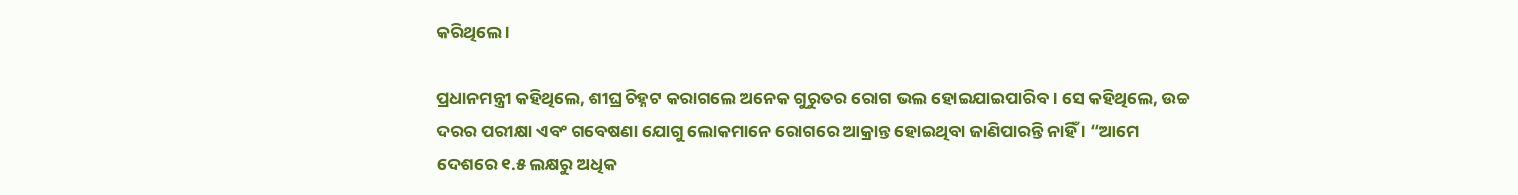କରିଥିଲେ ।

ପ୍ରଧାନମନ୍ତ୍ରୀ କହିଥିଲେ, ଶୀଘ୍ର ଚିହ୍ନଟ କରାଗଲେ ଅନେକ ଗୁରୁତର ରୋଗ ଭଲ ହୋଇଯାଇପାରିବ । ସେ କହିଥିଲେ, ଉଚ୍ଚ ଦରର ପରୀକ୍ଷା ଏବଂ ଗବେଷଣା ଯୋଗୁ ଲୋକମାନେ ରୋଗରେ ଆକ୍ରାନ୍ତ ହୋଇଥିବା ଜାଣିପାରନ୍ତି ନାହିଁ । “ଆମେ ଦେଶରେ ୧.୫ ଲକ୍ଷରୁ ଅଧିକ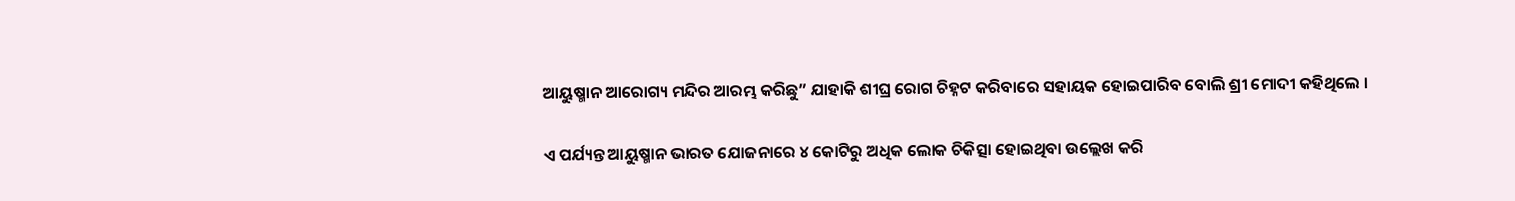ଆୟୁଷ୍ମାନ ଆରୋଗ୍ୟ ମନ୍ଦିର ଆରମ୍ଭ କରିଛୁ” ଯାହାକି ଶୀଘ୍ର ରୋଗ ଚିହ୍ନଟ କରିବାରେ ସହାୟକ ହୋଇପାରିବ ବୋଲି ଶ୍ରୀ ମୋଦୀ କହିଥିଲେ ।

ଏ ପର୍ଯ୍ୟନ୍ତ ଆୟୁଷ୍ମାନ ଭାରତ ଯୋଜନାରେ ୪ କୋଟିରୁ ଅଧିକ ଲୋକ ଚିକିତ୍ସା ହୋଇଥିବା ଉଲ୍ଲେଖ କରି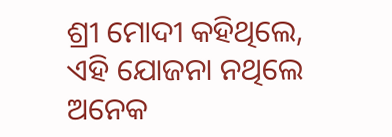ଶ୍ରୀ ମୋଦୀ କହିଥିଲେ, ଏହି ଯୋଜନା ନଥିଲେ ଅନେକ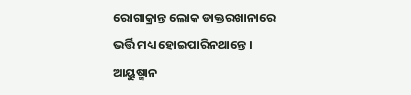ରୋଗାକ୍ରାନ୍ତ ଲୋକ ଡାକ୍ତରଖାନାରେ ଭର୍ତ୍ତି ମଧ୍ୟ ହୋଇପାରିନଥାନ୍ତେ । ଆୟୁଷ୍ମାନ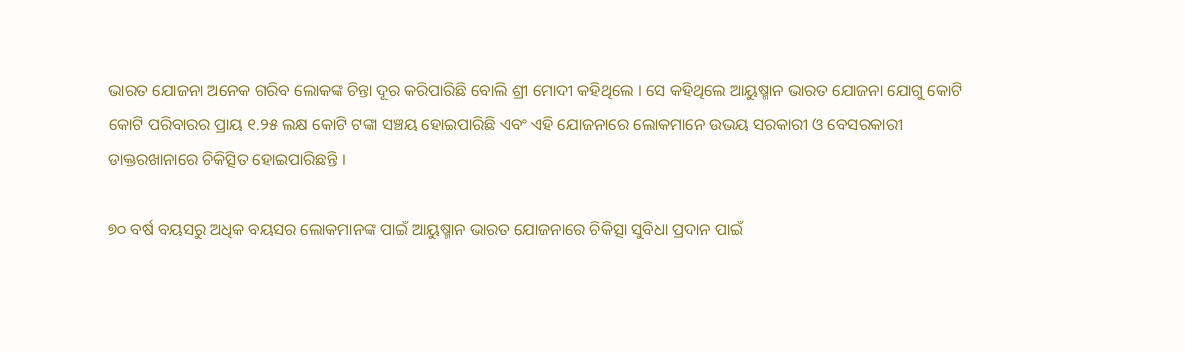ଭାରତ ଯୋଜନା ଅନେକ ଗରିବ ଲୋକଙ୍କ ଚିନ୍ତା ଦୂର କରିପାରିଛି ବୋଲି ଶ୍ରୀ ମୋଦୀ କହିଥିଲେ । ସେ କହିଥିଲେ ଆୟୁଷ୍ମାନ ଭାରତ ଯୋଜନା ଯୋଗୁ କୋଟି କୋଟି ପରିବାରର ପ୍ରାୟ ୧.୨୫ ଲକ୍ଷ କୋଟି ଟଙ୍କା ସଞ୍ଚୟ ହୋଇପାରିଛି ଏବଂ ଏହି ଯୋଜନାରେ ଲୋକମାନେ ଉଭୟ ସରକାରୀ ଓ ବେସରକାରୀ ଡାକ୍ତରଖାନାରେ ଚିକିତ୍ସିତ ହୋଇପାରିଛନ୍ତି ।

୭୦ ବର୍ଷ ବୟସରୁ ଅଧିକ ବୟସର ଲୋକମାନଙ୍କ ପାଇଁ ଆୟୁଷ୍ମାନ ଭାରତ ଯୋଜନାରେ ଚିକିତ୍ସା ସୁବିଧା ପ୍ରଦାନ ପାଇଁ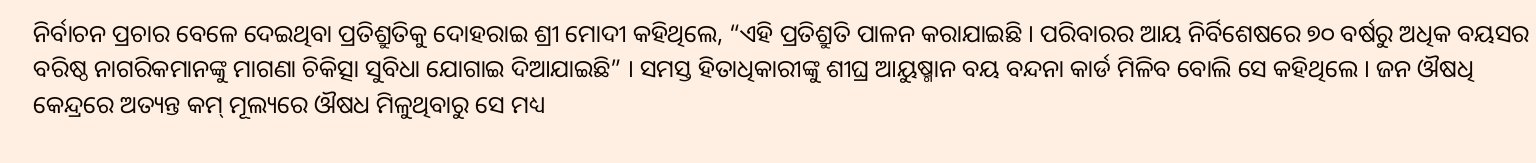ନିର୍ବାଚନ ପ୍ରଚାର ବେଳେ ଦେଇଥିବା ପ୍ରତିଶ୍ରୁତିକୁ ଦୋହରାଇ ଶ୍ରୀ ମୋଦୀ କହିଥିଲେ, “ଏହି ପ୍ରତିଶ୍ରୁତି ପାଳନ କରାଯାଇଛି । ପରିବାରର ଆୟ ନିର୍ବିଶେଷରେ ୭୦ ବର୍ଷରୁ ଅଧିକ ବୟସର ବରିଷ୍ଠ ନାଗରିକମାନଙ୍କୁ ମାଗଣା ଚିକିତ୍ସା ସୁବିଧା ଯୋଗାଇ ଦିଆଯାଇଛି” । ସମସ୍ତ ହିତାଧିକାରୀଙ୍କୁ ଶୀଘ୍ର ଆୟୁଷ୍ମାନ ବୟ ବନ୍ଦନା କାର୍ଡ ମିଳିବ ବୋଲି ସେ କହିଥିଲେ । ଜନ ଔଷଧି କେନ୍ଦ୍ରରେ ଅତ୍ୟନ୍ତ କମ୍ ମୂଲ୍ୟରେ ଔଷଧ ମିଳୁଥିବାରୁ ସେ ମଧ୍ୟ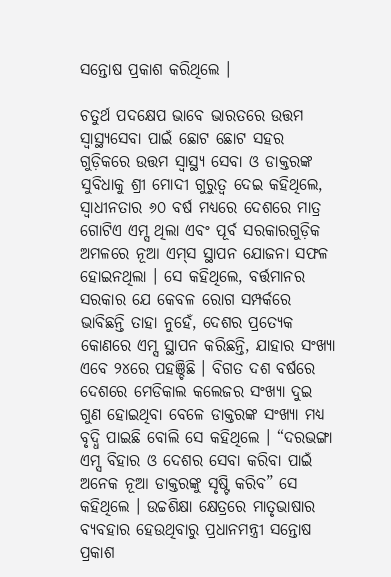ସନ୍ତୋଷ ପ୍ରକାଶ କରିଥିଲେ ।

ଚତୁର୍ଥ ପଦକ୍ଷେପ ଭାବେ ଭାରତରେ ଉତ୍ତମ ସ୍ୱାସ୍ଥ୍ୟସେବା ପାଇଁ ଛୋଟ ଛୋଟ ସହର ଗୁଡ଼ିକରେ ଉତ୍ତମ ସ୍ୱାସ୍ଥ୍ୟ ସେବା ଓ ଡାକ୍ତରଙ୍କ ସୁବିଧାକୁ ଶ୍ରୀ ମୋଦୀ ଗୁରୁତ୍ୱ ଦେଇ କହିଥିଲେ, ସ୍ୱାଧୀନତାର ୬୦ ବର୍ଷ ମଧ୍ୟରେ ଦେଶରେ ମାତ୍ର ଗୋଟିଏ ଏମ୍ସ ଥିଲା ଏବଂ ପୂର୍ବ ସରକାରଗୁଡ଼ିକ ଅମଳରେ ନୂଆ ଏମ୍‌ସ ସ୍ଥାପନ ଯୋଜନା ସଫଳ ହୋଇନଥିଲା । ସେ କହିଥିଲେ, ବର୍ତ୍ତମାନର ସରକାର ଯେ କେବଳ ରୋଗ ସମ୍ପର୍କରେ ଭାବିଛନ୍ତି ତାହା ନୁହେଁ, ଦେଶର ପ୍ରତ୍ୟେକ କୋଣରେ ଏମ୍ସ ସ୍ଥାପନ କରିଛନ୍ତି, ଯାହାର ସଂଖ୍ୟା ଏବେ ୨୪ରେ ପହଞ୍ଚିଛି । ବିଗତ ଦଶ ବର୍ଷରେ ଦେଶରେ ମେଡିକାଲ କଲେଜର ସଂଖ୍ୟା ଦୁଇ ଗୁଣ ହୋଇଥିବା ବେଳେ ଡାକ୍ତରଙ୍କ ସଂଖ୍ୟା ମଧ୍ୟ ବୃଦ୍ଧି ପାଇଛି ବୋଲି ସେ କହିଥିଲେ । “ଦରଭଙ୍ଗା ଏମ୍ସ ବିହାର ଓ ଦେଶର ସେବା କରିବା ପାଇଁ ଅନେକ ନୂଆ ଡାକ୍ତରଙ୍କୁ ସୃଷ୍ଟି କରିବ” ସେ କହିଥିଲେ । ଉଚ୍ଚଶିକ୍ଷା କ୍ଷେତ୍ରରେ ମାତୃଭାଷାର ବ୍ୟବହାର ହେଉଥିବାରୁ ପ୍ରଧାନମନ୍ତ୍ରୀ ସନ୍ତୋଷ ପ୍ରକାଶ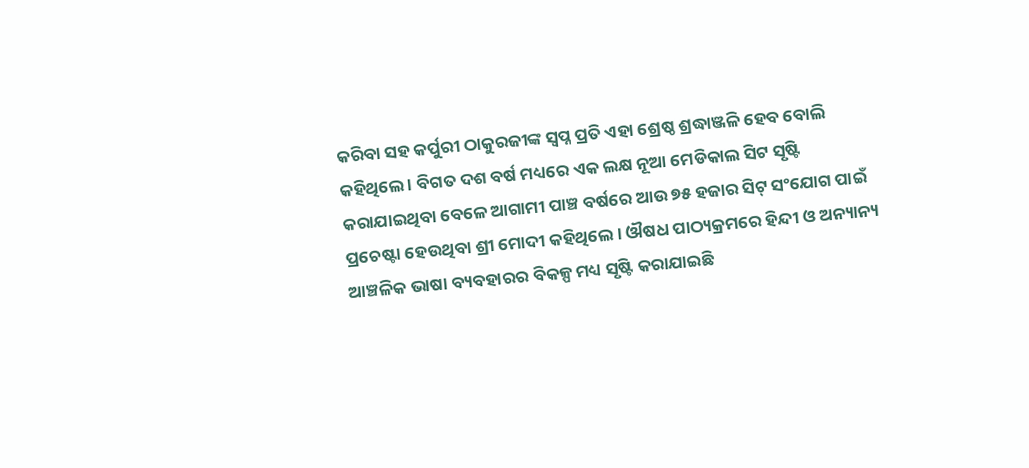କରିବା ସହ କର୍ପୁରୀ ଠାକୁରଜୀଙ୍କ ସ୍ୱପ୍ନ ପ୍ରତି ଏହା ଶ୍ରେଷ୍ଠ ଶ୍ରଦ୍ଧାଞ୍ଜଳି ହେବ ବୋଲି କହିଥିଲେ । ବିଗତ ଦଶ ବର୍ଷ ମଧ୍ୟରେ ଏକ ଲକ୍ଷ ନୂଆ ମେଡିକାଲ ସିଟ ସୃଷ୍ଟି କରାଯାଇଥିବା ବେଳେ ଆଗାମୀ ପାଞ୍ଚ ବର୍ଷରେ ଆଉ ୭୫ ହଜାର ସିଟ୍ ସଂଯୋଗ ପାଇଁ ପ୍ରଚେଷ୍ଟା ହେଉଥିବା ଶ୍ରୀ ମୋଦୀ କହିଥିଲେ । ଔଷଧ ପାଠ୍ୟକ୍ରମରେ ହିନ୍ଦୀ ଓ ଅନ୍ୟାନ୍ୟ ଆଞ୍ଚଳିକ ଭାଷା ବ୍ୟବହାରର ବିକଳ୍ପ ମଧ୍ୟ ସୃଷ୍ଟି କରାଯାଇଛି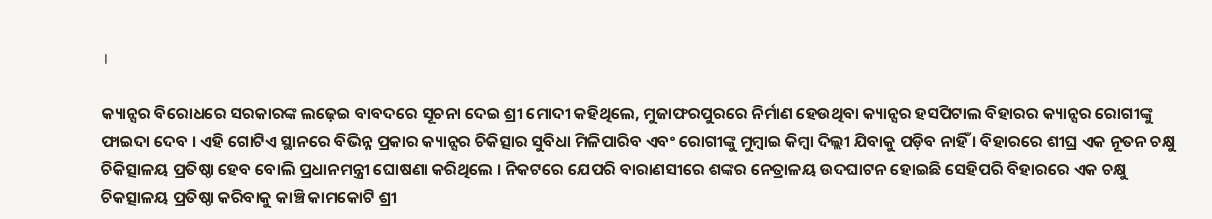।

କ୍ୟାନ୍ସର ବିରୋଧରେ ସରକାରଙ୍କ ଲଢ଼େଇ ବାବଦରେ ସୂଚନା ଦେଇ ଶ୍ରୀ ମୋଦୀ କହିଥିଲେ, ମୁଜାଫରପୁରରେ ନିର୍ମାଣ ହେଉଥିବା କ୍ୟାନ୍ସର ହସପିଟାଲ ବିହାରର କ୍ୟାନ୍ସର ରୋଗୀଙ୍କୁ ଫାଇଦା ଦେବ । ଏହି ଗୋଟିଏ ସ୍ଥାନରେ ବିଭିନ୍ନ ପ୍ରକାର କ୍ୟାନ୍ସର ଚିକିତ୍ସାର ସୁବିଧା ମିଳିପାରିବ ଏବଂ ରୋଗୀଙ୍କୁ ମୁମ୍ବାଇ କିମ୍ବା ଦିଲ୍ଲୀ ଯିବାକୁ ପଡ଼ିବ ନାହିଁ । ବିହାରରେ ଶୀଘ୍ର ଏକ ନୂତନ ଚକ୍ଷୁ ଚିକିତ୍ସାଳୟ ପ୍ରତିଷ୍ଠା ହେବ ବୋଲି ପ୍ରଧାନମନ୍ତ୍ରୀ ଘୋଷଣା କରିଥିଲେ । ନିକଟରେ ଯେପରି ବାରାଣସୀରେ ଶଙ୍କର ନେତ୍ରାଳୟ ଉଦଘାଟନ ହୋଇଛି ସେହିପରି ବିହାରରେ ଏକ ଚକ୍ଷୁ ଚିକତ୍ସାଳୟ ପ୍ରତିଷ୍ଠା କରିବାକୁ କାଞ୍ଚି କାମକୋଟି ଶ୍ରୀ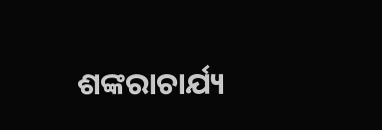ଶଙ୍କରାଚାର୍ଯ୍ୟ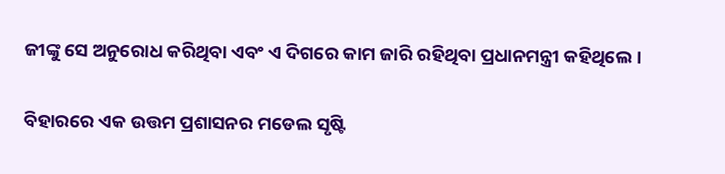ଜୀଙ୍କୁ ସେ ଅନୁରୋଧ କରିଥିବା ଏବଂ ଏ ଦିଗରେ କାମ ଜାରି ରହିଥିବା ପ୍ରଧାନମନ୍ତ୍ରୀ କହିଥିଲେ ।

ବିହାରରେ ଏକ ଉତ୍ତମ ପ୍ରଶାସନର ମଡେଲ ସୃଷ୍ଟି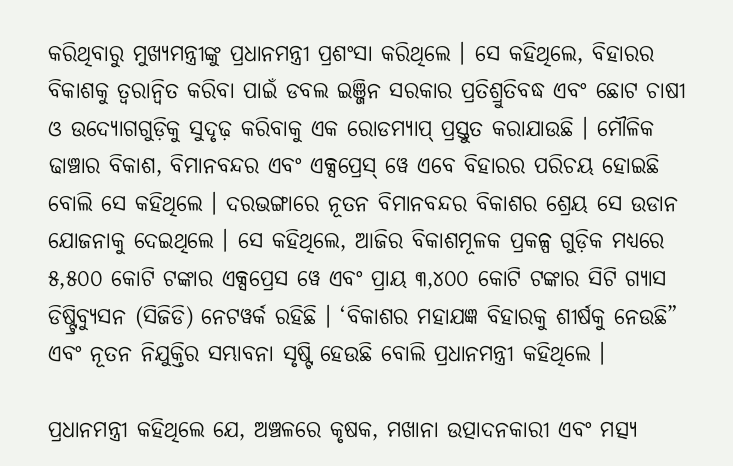କରିଥିବାରୁ ମୁଖ୍ୟମନ୍ତ୍ରୀଙ୍କୁ ପ୍ରଧାନମନ୍ତ୍ରୀ ପ୍ରଶଂସା କରିଥିଲେ । ସେ କହିଥିଲେ, ବିହାରର ବିକାଶକୁ ତ୍ୱରାନ୍ୱିତ କରିବା ପାଇଁ ଡବଲ ଇଞ୍ଜିନ ସରକାର ପ୍ରତିଶ୍ରୁତିବଦ୍ଧ ଏବଂ ଛୋଟ ଚାଷୀ ଓ ଉଦ୍ୟୋଗଗୁଡ଼ିକୁ ସୁଦୃଢ଼ କରିବାକୁ ଏକ ରୋଡମ୍ୟାପ୍ ପ୍ରସ୍ତୁତ କରାଯାଉଛି । ମୌଳିକ ଢାଞ୍ଚାର ବିକାଶ, ବିମାନବନ୍ଦର ଏବଂ ଏକ୍ସପ୍ରେସ୍ ୱେ ଏବେ ବିହାରର ପରିଚୟ ହୋଇଛି ବୋଲି ସେ କହିଥିଲେ । ଦରଭଙ୍ଗାରେ ନୂତନ ବିମାନବନ୍ଦର ବିକାଶର ଶ୍ରେୟ ସେ ଉଡାନ ଯୋଜନାକୁ ଦେଇଥିଲେ । ସେ କହିଥିଲେ, ଆଜିର ବିକାଶମୂଳକ ପ୍ରକଳ୍ପ ଗୁଡ଼ିକ ମଧ୍ୟରେ ୫,୫୦୦ କୋଟି ଟଙ୍କାର ଏକ୍ସପ୍ରେସ ୱେ ଏବଂ ପ୍ରାୟ ୩,୪୦୦ କୋଟି ଟଙ୍କାର ସିଟି ଗ୍ୟାସ ଡିଷ୍ଟ୍ରିବ୍ୟୁସନ (ସିଜିଡି) ନେଟୱର୍କ ରହିଛି । ‘ବିକାଶର ମହାଯଜ୍ଞ ବିହାରକୁ ଶୀର୍ଷକୁ ନେଉଛି” ଏବଂ ନୂତନ ନିଯୁକ୍ତିର ସମ୍ଭାବନା ସୃଷ୍ଟି ହେଉଛି ବୋଲି ପ୍ରଧାନମନ୍ତ୍ରୀ କହିଥିଲେ ।

ପ୍ରଧାନମନ୍ତ୍ରୀ କହିଥିଲେ ଯେ, ଅଞ୍ଚଳରେ କୃଷକ, ମଖାନା ଉତ୍ପାଦନକାରୀ ଏବଂ ମତ୍ସ୍ୟ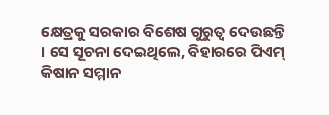କ୍ଷେତ୍ରକୁ ସରକାର ବିଶେଷ ଗୁରୁତ୍ୱ ଦେଉଛନ୍ତି । ସେ ସୂଚନା ଦେଇଥିଲେ, ବିହାରରେ ପିଏମ୍ କିଷାନ ସମ୍ମାନ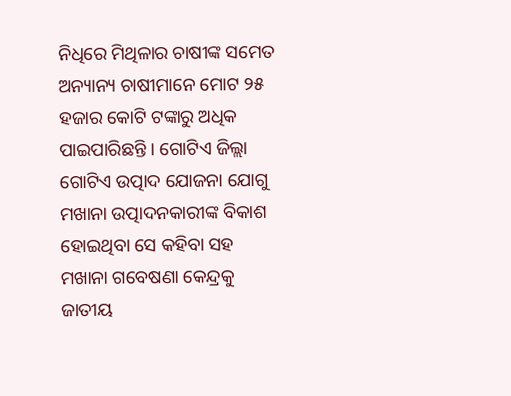ନିଧିରେ ମିଥିଳାର ଚାଷୀଙ୍କ ସମେତ ଅନ୍ୟାନ୍ୟ ଚାଷୀମାନେ ମୋଟ ୨୫ ହଜାର କୋଟି ଟଙ୍କାରୁ ଅଧିକ ପାଇପାରିଛନ୍ତି । ଗୋଟିଏ ଜିଲ୍ଲା ଗୋଟିଏ ଉତ୍ପାଦ ଯୋଜନା ଯୋଗୁ ମଖାନା ଉତ୍ପାଦନକାରୀଙ୍କ ବିକାଶ ହୋଇଥିବା ସେ କହିବା ସହ ମଖାନା ଗବେଷଣା କେନ୍ଦ୍ରକୁ ଜାତୀୟ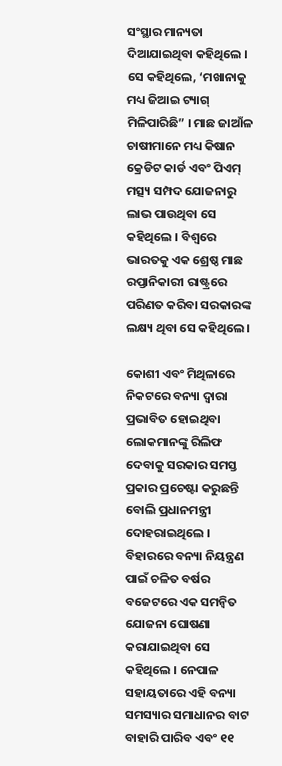ସଂସ୍ଥାର ମାନ୍ୟତା ଦିଆଯାଇଥିବା କହିଥିଲେ । ସେ କହିଥିଲେ, ‘ମଖାନାକୁ ମଧ୍ୟ ଜିଆଇ ଟ୍ୟାଗ୍ ମିଳିପାରିଛି” । ମାଛ ଜାଆଁଳ ଚାଷୀମାନେ ମଧ୍ୟ କିଷାନ କ୍ରେଡିଟ କାର୍ଡ ଏବଂ ପିଏମ୍ ମତ୍ସ୍ୟ ସମ୍ପଦ ଯୋଜନାରୁ ଲାଭ ପାଉଥିବା ସେ କହିଥିଲେ । ବିଶ୍ୱରେ ଭାରତକୁ ଏକ ଶ୍ରେଷ୍ଠ ମାଛ ରପ୍ତାନିକାରୀ ରାଷ୍ଟ୍ରରେ ପରିଣତ କରିବା ସରକାରଙ୍କ ଲକ୍ଷ୍ୟ ଥିବା ସେ କହିଥିଲେ ।

କୋଶୀ ଏବଂ ମିଥିଳାରେ ନିକଟରେ ବନ୍ୟା ଦ୍ୱାରା ପ୍ରଭାବିତ ହୋଇଥିବା ଲୋକମାନଙ୍କୁ ରିଲିଫ ଦେବାକୁ ସରକାର ସମସ୍ତ ପ୍ରକାର ପ୍ରଚେଷ୍ଟା କରୁଛନ୍ତି ବୋଲି ପ୍ରଧାନମନ୍ତ୍ରୀ ଦୋହରାଇଥିଲେ । ବିହାରରେ ବନ୍ୟା ନିୟନ୍ତ୍ରଣ ପାଇଁ ଚଳିତ ବର୍ଷର ବଜେଟରେ ଏକ ସମନ୍ୱିତ ଯୋଜନା ଘୋଷଣା କରାଯାଇଥିବା ସେ କହିଥିଲେ । ନେପାଳ ସହାୟତାରେ ଏହି ବନ୍ୟା ସମସ୍ୟାର ସମାଧାନର ବାଟ ବାହାରି ପାରିବ ଏବଂ ୧୧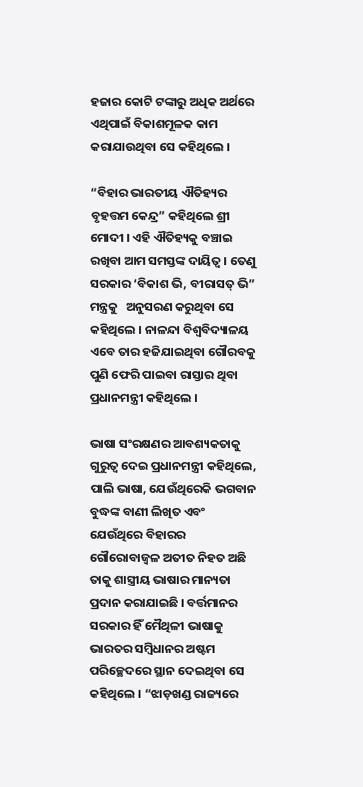ହଜାର କୋଟି ଟଙ୍କାରୁ ଅଧିକ ଅର୍ଥରେ ଏଥିପାଇଁ ବିକାଶମୂଳକ କାମ କରାଯାଉଥିବା ସେ କହିଥିଲେ ।

“ବିହାର ଭାରତୀୟ ଐତିହ୍ୟର ବୃହତ୍ତମ କେନ୍ଦ୍ର” କହିଥିଲେ ଶ୍ରୀ ମୋଦୀ । ଏହି ଐତିହ୍ୟକୁ ବଞ୍ଚାଇ ରଖିବା ଆମ ସମସ୍ତଙ୍କ ଦାୟିତ୍ୱ । ତେଣୁ ସରକାର ‘ବିକାଶ ଭି, ବୀରାସତ୍ ଭି” ମନ୍ତ୍ରକୁ   ଅନୁସରଣ କରୁଥିବା ସେ କହିଥିଲେ । ନାଳନ୍ଦା ବିଶ୍ୱବିଦ୍ୟାଳୟ ଏବେ ତାର ହଜିଯାଇଥିବା ଗୌରବକୁ ପୁଣି ଫେରି ପାଇବା ରାସ୍ତାର ଥିବା ପ୍ରଧାନମନ୍ତ୍ରୀ କହିଥିଲେ ।

ଭାଷା ସଂରକ୍ଷଣର ଆବଶ୍ୟକତାକୁ ଗୁରୁତ୍ୱ ଦେଇ ପ୍ରଧାନମନ୍ତ୍ରୀ କହିଥିଲେ, ପାଲି ଭାଷା, ଯେଉଁଥିରେକି ଭଗବାନ ବୁଦ୍ଧଙ୍କ ବାଣୀ ଲିଖିତ ଏବଂ ଯେଉଁଥିରେ ବିହାରର ଗୌରୋବାଜ୍ୱଳ ଅତୀତ ନିହତ ଅଛି ତାକୁ ଶାସ୍ତ୍ରୀୟ ଭାଷାର ମାନ୍ୟତା ପ୍ରଦାନ କରାଯାଇଛି । ବର୍ତ୍ତମାନର ସରକାର ହିଁ ମୈଥିଳୀ ଭାଷାକୁ ଭାରତର ସମ୍ବିଧାନର ଅଷ୍ଟମ ପରିଚ୍ଛେଦରେ ସ୍ଥାନ ଦେଇଥିବା ସେ କହିଥିଲେ । “ଝାଡ଼ଖଣ୍ଡ ରାଜ୍ୟରେ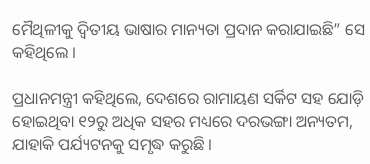ମୈଥିଳୀକୁ ଦ୍ୱିତୀୟ ଭାଷାର ମାନ୍ୟତା ପ୍ରଦାନ କରାଯାଇଛି” ସେ କହିଥିଲେ ।

ପ୍ରଧାନମନ୍ତ୍ରୀ କହିଥିଲେ, ଦେଶରେ ରାମାୟଣ ସର୍କିଟ ସହ ଯୋଡ଼ି ହୋଇଥିବା ୧୨ରୁ ଅଧିକ ସହର ମଧ୍ୟରେ ଦରଭଙ୍ଗା ଅନ୍ୟତମ, ଯାହାକି ପର୍ଯ୍ୟଟନକୁ ସମୃଦ୍ଧ କରୁଛି ।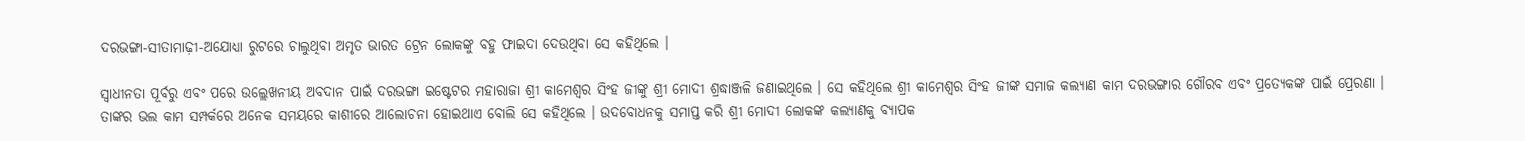ଦରଭଙ୍ଗା-ସୀତାମାଢ଼ୀ-ଅଯୋଧ୍ୟା ରୁଟରେ ଚାଲୁଥିବା ଅମୃତ ଭାରତ ଟ୍ରେନ ଲୋକଙ୍କୁ ବହୁ ଫାଇଦା ଦେଉଥିବା ସେ କହିଥିଲେ ।

ସ୍ୱାଧୀନତା ପୂର୍ବରୁ ଏବଂ ପରେ ଉଲ୍ଲେଖନୀୟ ଅବଦାନ ପାଇଁ ଦରଭଙ୍ଗା ଇଷ୍ଟେଟର ମହାରାଜା ଶ୍ରୀ କାମେଶ୍ୱର ସିଂହ ଜୀଙ୍କୁ ଶ୍ରୀ ମୋଦୀ ଶ୍ରଦ୍ଧାଞ୍ଜଳି ଜଣାଇଥିଲେ । ସେ କହିଥିଲେ ଶ୍ରୀ କାମେଶ୍ୱର ସିଂହ ଜୀଙ୍କ ସମାଜ କଲ୍ୟାଣ କାମ ଦରଭଙ୍ଗାର ଗୌରବ ଏବଂ ପ୍ରତ୍ୟେକଙ୍କ ପାଇଁ ପ୍ରେରଣା । ତାଙ୍କର ଭଲ କାମ ସମ୍ପର୍କରେ ଅନେକ ସମୟରେ କାଶୀରେ ଆଲୋଚନା ହୋଇଥାଏ ବୋଲି ସେ କହିଥିଲେ । ଉଦବୋଧନକୁ ସମାପ୍ତ କରି ଶ୍ରୀ ମୋଦୀ ଲୋକଙ୍କ କଲ୍ୟାଣକୁ ବ୍ୟାପକ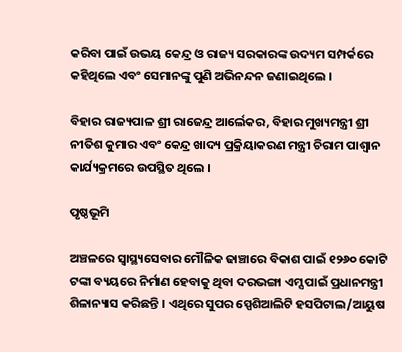କରିବା ପାଇଁ ଉଭୟ କେନ୍ଦ୍ର ଓ ରାଜ୍ୟ ସରକାରଙ୍କ ଉଦ୍ୟମ ସମ୍ପର୍କରେ କହିଥିଲେ ଏବଂ ସେମାନଙ୍କୁ ପୁଣି ଅଭିନନ୍ଦନ ଜଣାଇଥିଲେ ।

ବିହାର ରାଜ୍ୟପାଳ ଶ୍ରୀ ରାଜେନ୍ଦ୍ର ଆର୍ଲେକର, ବିହାର ମୁଖ୍ୟମନ୍ତ୍ରୀ ଶ୍ରୀ ନୀତିଶ କୁମାର ଏବଂ କେନ୍ଦ୍ର ଖାଦ୍ୟ ପ୍ରକ୍ରିୟାକରଣ ମନ୍ତ୍ରୀ ଚିରାମ ପାଶ୍ୱାନ କାର୍ଯ୍ୟକ୍ରମରେ ଉପସ୍ଥିତ ଥିଲେ ।

ପୃଷ୍ଠଭୂମି

ଅଞ୍ଚଳରେ ସ୍ୱାସ୍ଥ୍ୟସେବାର ମୌଳିକ ଢାଞ୍ଚାରେ ବିକାଶ ପାଇଁ ୧୨୬୦ କୋଟି ଟଙ୍କା ବ୍ୟୟରେ ନିର୍ମାଣ ହେବାକୁ ଥିବା ଦରଭଙ୍ଗା ଏମ୍ସ ପାଇଁ ପ୍ରଧାନମନ୍ତ୍ରୀ ଶିଳାନ୍ୟାସ କରିଛନ୍ତି । ଏଥିରେ ସୁପର ସ୍ପେଶିଆଲିଟି ହସପିଟାଲ/ଆୟୁଷ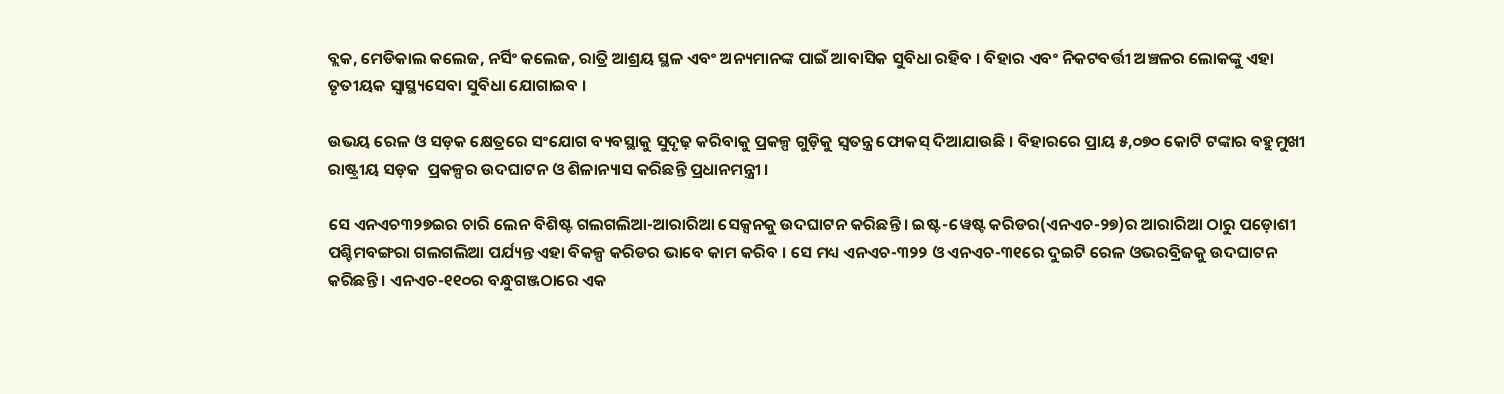ବ୍ଲକ, ମେଡିକାଲ କଲେଜ, ନର୍ସିଂ କଲେଜ, ରାତ୍ରି ଆଶ୍ରୟ ସ୍ଥଳ ଏବଂ ଅନ୍ୟମାନଙ୍କ ପାଇଁ ଆବାସିକ ସୁବିଧା ରହିବ । ବିହାର ଏବଂ ନିକଟବର୍ତ୍ତୀ ଅଞ୍ଚଳର ଲୋକଙ୍କୁ ଏହା ତୃତୀୟକ ସ୍ୱାସ୍ଥ୍ୟସେବା ସୁବିଧା ଯୋଗାଇବ ।

ଉଭୟ ରେଳ ଓ ସଡ଼କ କ୍ଷେତ୍ରରେ ସଂଯୋଗ ବ୍ୟବସ୍ଥାକୁ ସୁଦୃଢ଼ କରିବାକୁ ପ୍ରକଳ୍ପ ଗୁଡ଼ିକୁ ସ୍ୱତନ୍ତ୍ର ଫୋକସ୍ ଦିଆଯାଉଛି । ବିହାରରେ ପ୍ରାୟ ୫,୦୭୦ କୋଟି ଟଙ୍କାର ବହୁମୁଖୀ ରାଷ୍ଟ୍ରୀୟ ସଡ଼କ  ପ୍ରକଳ୍ପର ଉଦଘାଟନ ଓ ଶିଳାନ୍ୟାସ କରିଛନ୍ତି ପ୍ରଧାନମନ୍ତ୍ରୀ ।

ସେ ଏନଏଚ୩୨୭ଇର ଚାରି ଲେନ ବିଶିଷ୍ଟ ଗଲଗଲିଆ-ଆରାରିଆ ସେକ୍ସନକୁ ଉଦଘାଟନ କରିଛନ୍ତି । ଇଷ୍ଟ-ୱେଷ୍ଟ କରିଡର(ଏନଏଚ-୨୭)ର ଆରାରିଆ ଠାରୁ ପଡ଼ୋଶୀ ପଶ୍ଚିମବଙ୍ଗରା ଗଲଗଲିଆ ପର୍ଯ୍ୟନ୍ତ ଏହା ବିକଳ୍ପ କରିଡର ଭାବେ କାମ କରିବ । ସେ ମଧ୍ୟ ଏନଏଚ-୩୨୨ ଓ ଏନଏଚ-୩୧ରେ ଦୁଇଟି ରେଳ ଓଭରବ୍ରିଜକୁ ଉଦଘାଟନ କରିଛନ୍ତି । ଏନଏଚ-୧୧୦ର ବନ୍ଧୁଗଞ୍ଜଠାରେ ଏକ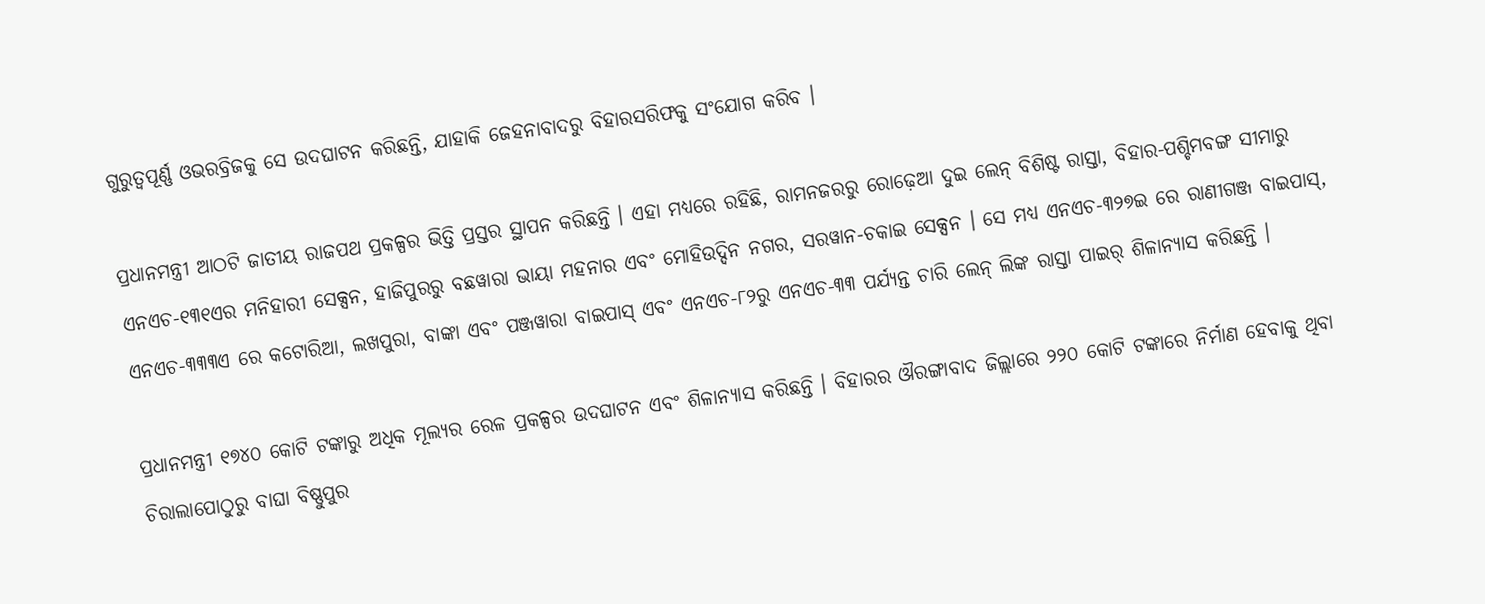ଗୁରୁତ୍ୱପୂର୍ଣ୍ଣ ଓଭରବ୍ରିଜକୁ ସେ ଉଦଘାଟନ କରିଛନ୍ତି, ଯାହାକି ଜେହନାବାଦରୁ ବିହାରସରିଫକୁ ସଂଯୋଗ କରିବ ।

ପ୍ରଧାନମନ୍ତ୍ରୀ ଆଠଟି ଜାତୀୟ ରାଜପଥ ପ୍ରକଳ୍ପର ଭିତ୍ତି ପ୍ରସ୍ତର ସ୍ଥାପନ କରିଛନ୍ତି । ଏହା ମଧ୍ୟରେ ରହିଛି, ରାମନଜରରୁ ରୋଢ଼େଆ ଦୁଇ ଲେନ୍ ବିଶିଷ୍ଟ ରାସ୍ତା, ବିହାର-ପଶ୍ଚିମବଙ୍ଗ ସୀମାରୁ ଏନଏଚ-୧୩୧ଏର ମନିହାରୀ ସେକ୍ସନ, ହାଜିପୁରରୁ ବଛୱାରା ଭାୟା ମହନାର ଏବଂ ମୋହିଉଦ୍ଦିନ ନଗର, ସରୱାନ-ଚକାଇ ସେକ୍ସନ । ସେ ମଧ୍ୟ ଏନଏଚ-୩୨୭ଇ ରେ ରାଣୀଗଞ୍ଜ ବାଇପାସ୍‌, ଏନଏଚ-୩୩୩ଏ ରେ କଟୋରିଆ, ଲଖପୁରା, ବାଙ୍କା ଏବଂ ପଞ୍ଜୱାରା ବାଇପାସ୍ ଏବଂ ଏନଏଚ-୮୨ରୁ ଏନଏଚ-୩୩ ପର୍ଯ୍ୟନ୍ତ ଚାରି ଲେନ୍ ଲିଙ୍କ ରାସ୍ତା ପାଇର୍ ଶିଳାନ୍ୟାସ କରିଛନ୍ତି ।

ପ୍ରଧାନମନ୍ତ୍ରୀ ୧୭୪୦ କୋଟି ଟଙ୍କାରୁ ଅଧିକ ମୂଲ୍ୟର ରେଳ ପ୍ରକଳ୍ପର ଉଦଘାଟନ ଏବଂ ଶିଳାନ୍ୟାସ କରିଛନ୍ତି । ବିହାରର ଔରଙ୍ଗାବାଦ ଜିଲ୍ଲାରେ ୨୨୦ କୋଟି ଟଙ୍କାରେ ନିର୍ମାଣ ହେବାକୁ ଥିବା ଚିରାଲାପୋଠୁରୁ ବାଘା ବିଷ୍ଣୁପୁର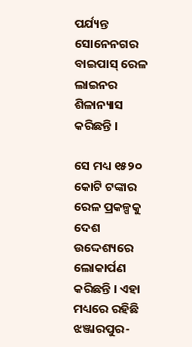ପର୍ଯ୍ୟନ୍ତ ସୋନେନଗର ବାଇପାସ୍ ରେଳ ଲାଇନର ଶିଳାନ୍ୟାସ କରିଛନ୍ତି ।

ସେ ମଧ୍ୟ ୧୫୨୦ କୋଟି ଟଙ୍କାର ରେଳ ପ୍ରକଳ୍ପକୁ ଦେଶ ଉଦ୍ଦେଶ୍ୟରେ ଲୋକାର୍ପଣ କରିଛନ୍ତି । ଏହା ମଧ୍ୟରେ ରହିଛି ଝଞ୍ଜାରପୁର-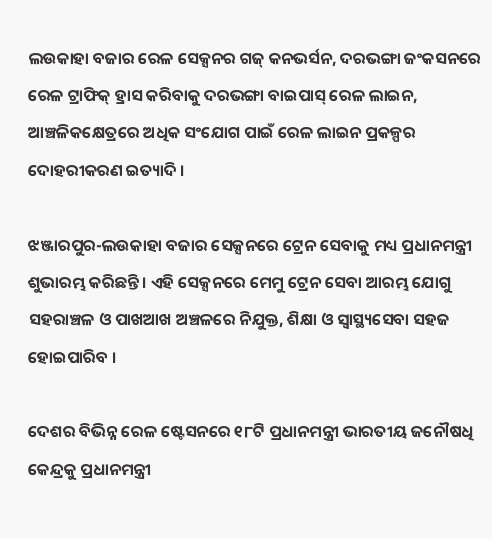ଲଉକାହା ବଜାର ରେଳ ସେକ୍ସନର ଗଜ୍ କନଭର୍ସନ, ଦରଭଙ୍ଗା ଜଂକସନରେ ରେଳ ଟ୍ରାଫିକ୍ ହ୍ରାସ କରିବାକୁ ଦରଭଙ୍ଗା ବାଇପାସ୍ ରେଳ ଲାଇନ, ଆଞ୍ଚଳିକକ୍ଷେତ୍ରରେ ଅଧିକ ସଂଯୋଗ ପାଇଁ ରେଳ ଲାଇନ ପ୍ରକଳ୍ପର ଦୋହରୀକରଣ ଇତ୍ୟାଦି ।

ଝଞ୍ଜାରପୁର-ଲଉକାହା ବଜାର ସେକ୍ସନରେ ଟ୍ରେନ ସେବାକୁ ମଧ୍ୟ ପ୍ରଧାନମନ୍ତ୍ରୀ ଶୁଭାରମ୍ଭ କରିଛନ୍ତି । ଏହି ସେକ୍ସନରେ ମେମୁ ଟ୍ରେନ ସେବା ଆରମ୍ଭ ଯୋଗୁ ସହରାଞ୍ଚଳ ଓ ପାଖଆଖ ଅଞ୍ଚଳରେ ନିଯୁକ୍ତ, ଶିକ୍ଷା ଓ ସ୍ୱାସ୍ଥ୍ୟସେବା ସହଜ ହୋଇପାରିବ ।

ଦେଶର ବିଭିନ୍ନ ରେଳ ଷ୍ଟେସନରେ ୧୮ଟି ପ୍ରଧାନମନ୍ତ୍ରୀ ଭାରତୀୟ ଜନୌଷଧି କେନ୍ଦ୍ରକୁ ପ୍ରଧାନମନ୍ତ୍ରୀ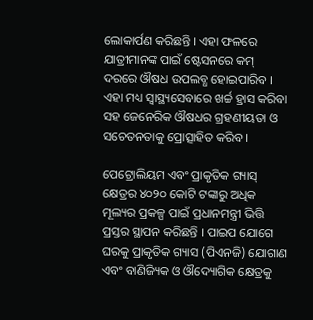ଲୋକାର୍ପଣ କରିଛନ୍ତି । ଏହା ଫଳରେ ଯାତ୍ରୀମାନଙ୍କ ପାଇଁ ଷ୍ଟେସନରେ କମ୍ ଦରରେ ଔଷଧ ଉପଲବ୍ଧ ହୋଇପାରିବ । ଏହା ମଧ୍ୟ ସ୍ୱାସ୍ଥ୍ୟସେବାରେ ଖର୍ଚ୍ଚ ହ୍ରାସ କରିବା ସହ ଜେନେରିକ ଔଷଧର ଗ୍ରହଣୀୟତା ଓ ସଚେତନତାକୁ ପ୍ରୋତ୍ସାହିତ କରିବ ।

ପେଟ୍ରୋଲିୟମ ଏବଂ ପ୍ରାକୃତିକ ଗ୍ୟାସ୍ କ୍ଷେତ୍ରର ୪୦୨୦ କୋଟି ଟଙ୍କାରୁ ଅଧିକ ମୂଲ୍ୟର ପ୍ରକଳ୍ପ ପାଇଁ ପ୍ରଧାନମନ୍ତ୍ରୀ ଭିତ୍ତି ପ୍ରସ୍ତର ସ୍ଥାପନ କରିଛନ୍ତି । ପାଇପ ଯୋଗେ ଘରକୁ ପ୍ରାକୃତିକ ଗ୍ୟାସ (ପିଏନଜି) ଯୋଗାଣ ଏବଂ ବାଣିଜ୍ୟିକ ଓ ଔଦ୍ୟୋଗିକ କ୍ଷେତ୍ରକୁ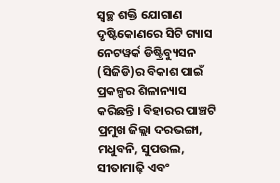ସ୍ୱଚ୍ଛ ଶକ୍ତି ଯୋଗାଣ ଦୃଷ୍ଟିକୋଣରେ ସିଟି ଗ୍ୟାସ ନେଟୱର୍କ ଡିଷ୍ଟ୍ରିବ୍ୟୁସନ (ସିଜିଡି)ର ବିକାଶ ପାଇଁ ପ୍ରକଳ୍ପର ଶିଳାନ୍ୟାସ କରିଛନ୍ତି । ବିହାରର ପାଞ୍ଚଟି ପ୍ରମୁଖ ଜିଲ୍ଲା ଦରଭଙ୍ଗା, ମଧୁବନି, ସୁପଉଲ, ସୀତାମାଢ଼ି ଏବଂ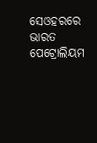ସେଓହରରେ ଭାରତ ପେଟ୍ରୋଲିୟମ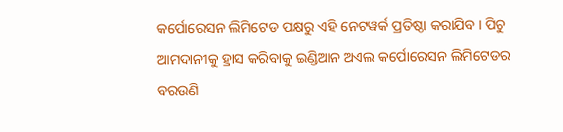କର୍ପୋରେସନ ଲିମିଟେଡ ପକ୍ଷରୁ ଏହି ନେଟୱର୍କ ପ୍ରତିଷ୍ଠା କରାଯିବ । ପିଚୁ ଆମଦାନୀକୁ ହ୍ରାସ କରିବାକୁ ଇଣ୍ଡିଆନ ଅଏଲ କର୍ପୋରେସନ ଲିମିଟେଡର ବରଉଣି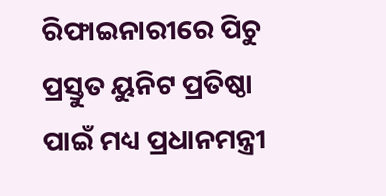ରିଫାଇନାରୀରେ ପିଚୁ ପ୍ରସ୍ତୁତ ୟୁନିଟ ପ୍ରତିଷ୍ଠା ପାଇଁ ମଧ୍ୟ ପ୍ରଧାନମନ୍ତ୍ରୀ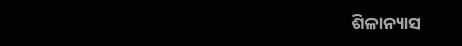ଶିଳାନ୍ୟାସ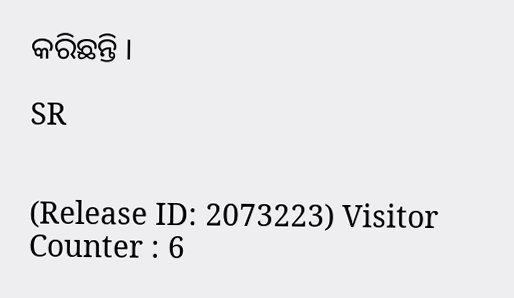କରିଛନ୍ତି ।

SR


(Release ID: 2073223) Visitor Counter : 6